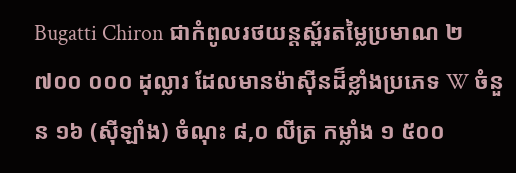Bugatti Chiron ជាកំពូលរថយន្តស្ព័រតម្លៃប្រមាណ ២ ៧០០ ០០០ ដុល្លារ ដែលមានម៉ាស៊ីនដ៏ខ្លាំងប្រភេទ W ចំនួន ១៦ (ស៊ីឡាំង) ចំណុះ ៨,០ លីត្រ កម្លាំង ១ ៥០០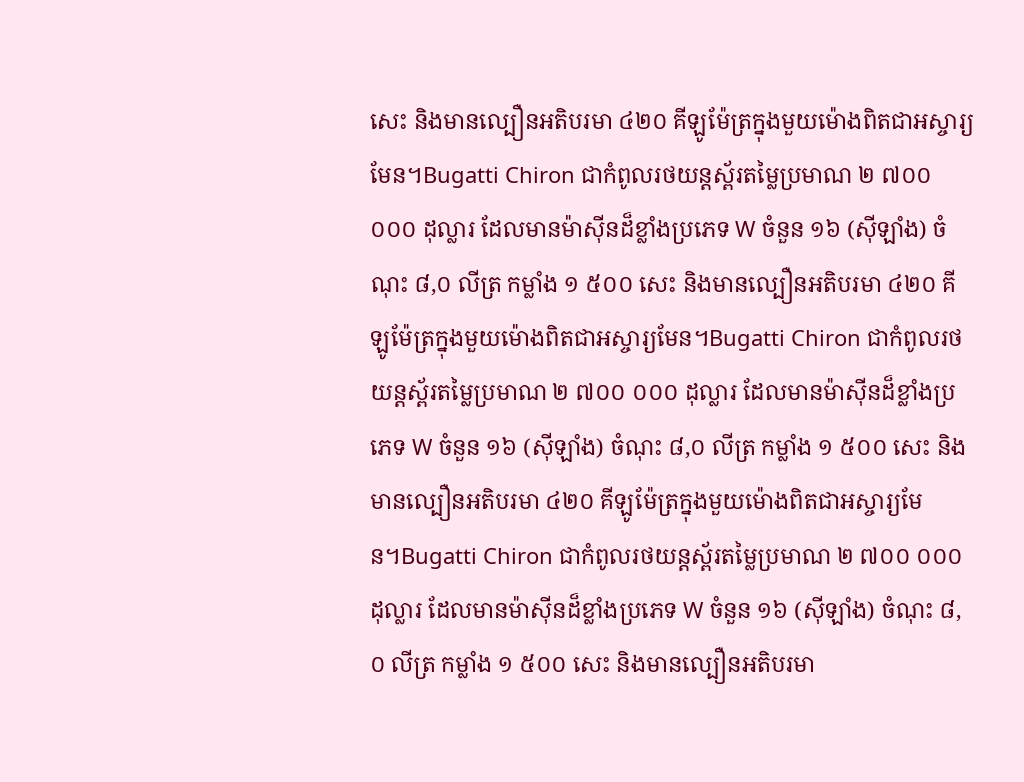សេះ និងមានល្បឿនអតិបរមា ៤២០ គីឡូម៉ែត្រក្នុងមួយម៉ោងពិតជាអស្ចារ្យមែន។Bugatti Chiron ជាកំពូលរថយន្តស្ព័រតម្លៃប្រមាណ ២ ៧០០ ០០០ ដុល្លារ ដែលមានម៉ាស៊ីនដ៏ខ្លាំងប្រភេទ W ចំនួន ១៦ (ស៊ីឡាំង) ចំណុះ ៨,០ លីត្រ កម្លាំង ១ ៥០០ សេះ និងមានល្បឿនអតិបរមា ៤២០ គីឡូម៉ែត្រក្នុងមួយម៉ោងពិតជាអស្ចារ្យមែន។Bugatti Chiron ជាកំពូលរថយន្តស្ព័រតម្លៃប្រមាណ ២ ៧០០ ០០០ ដុល្លារ ដែលមានម៉ាស៊ីនដ៏ខ្លាំងប្រភេទ W ចំនួន ១៦ (ស៊ីឡាំង) ចំណុះ ៨,០ លីត្រ កម្លាំង ១ ៥០០ សេះ និងមានល្បឿនអតិបរមា ៤២០ គីឡូម៉ែត្រក្នុងមួយម៉ោងពិតជាអស្ចារ្យមែន។Bugatti Chiron ជាកំពូលរថយន្តស្ព័រតម្លៃប្រមាណ ២ ៧០០ ០០០ ដុល្លារ ដែលមានម៉ាស៊ីនដ៏ខ្លាំងប្រភេទ W ចំនួន ១៦ (ស៊ីឡាំង) ចំណុះ ៨,០ លីត្រ កម្លាំង ១ ៥០០ សេះ និងមានល្បឿនអតិបរមា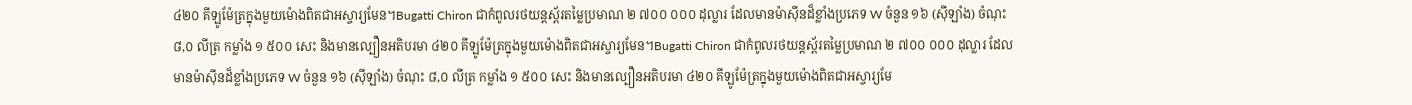៤២០ គីឡូម៉ែត្រក្នុងមួយម៉ោងពិតជាអស្ចារ្យមែន។Bugatti Chiron ជាកំពូលរថយន្តស្ព័រតម្លៃប្រមាណ ២ ៧០០ ០០០ ដុល្លារ ដែលមានម៉ាស៊ីនដ៏ខ្លាំងប្រភេទ W ចំនួន ១៦ (ស៊ីឡាំង) ចំណុះ ៨,០ លីត្រ កម្លាំង ១ ៥០០ សេះ និងមានល្បឿនអតិបរមា ៤២០ គីឡូម៉ែត្រក្នុងមួយម៉ោងពិតជាអស្ចារ្យមែន។Bugatti Chiron ជាកំពូលរថយន្តស្ព័រតម្លៃប្រមាណ ២ ៧០០ ០០០ ដុល្លារ ដែលមានម៉ាស៊ីនដ៏ខ្លាំងប្រភេទ W ចំនួន ១៦ (ស៊ីឡាំង) ចំណុះ ៨,០ លីត្រ កម្លាំង ១ ៥០០ សេះ និងមានល្បឿនអតិបរមា ៤២០ គីឡូម៉ែត្រក្នុងមួយម៉ោងពិតជាអស្ចារ្យមែ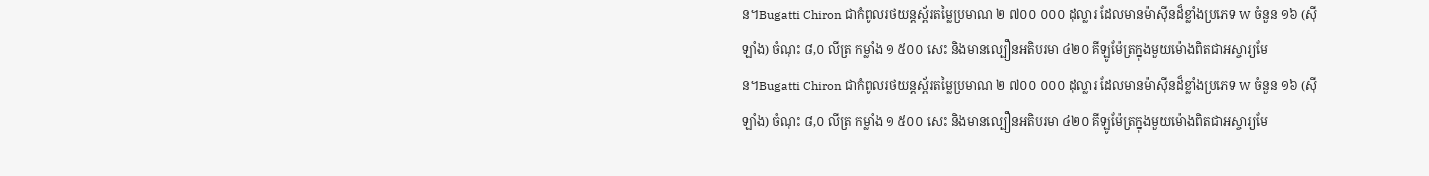ន។Bugatti Chiron ជាកំពូលរថយន្តស្ព័រតម្លៃប្រមាណ ២ ៧០០ ០០០ ដុល្លារ ដែលមានម៉ាស៊ីនដ៏ខ្លាំងប្រភេទ W ចំនួន ១៦ (ស៊ីឡាំង) ចំណុះ ៨,០ លីត្រ កម្លាំង ១ ៥០០ សេះ និងមានល្បឿនអតិបរមា ៤២០ គីឡូម៉ែត្រក្នុងមួយម៉ោងពិតជាអស្ចារ្យមែន។Bugatti Chiron ជាកំពូលរថយន្តស្ព័រតម្លៃប្រមាណ ២ ៧០០ ០០០ ដុល្លារ ដែលមានម៉ាស៊ីនដ៏ខ្លាំងប្រភេទ W ចំនួន ១៦ (ស៊ីឡាំង) ចំណុះ ៨,០ លីត្រ កម្លាំង ១ ៥០០ សេះ និងមានល្បឿនអតិបរមា ៤២០ គីឡូម៉ែត្រក្នុងមួយម៉ោងពិតជាអស្ចារ្យមែ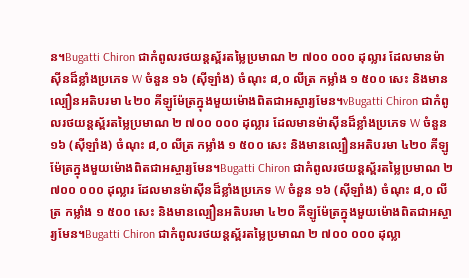ន។Bugatti Chiron ជាកំពូលរថយន្តស្ព័រតម្លៃប្រមាណ ២ ៧០០ ០០០ ដុល្លារ ដែលមានម៉ាស៊ីនដ៏ខ្លាំងប្រភេទ W ចំនួន ១៦ (ស៊ីឡាំង) ចំណុះ ៨,០ លីត្រ កម្លាំង ១ ៥០០ សេះ និងមានល្បឿនអតិបរមា ៤២០ គីឡូម៉ែត្រក្នុងមួយម៉ោងពិតជាអស្ចារ្យមែន។vBugatti Chiron ជាកំពូលរថយន្តស្ព័រតម្លៃប្រមាណ ២ ៧០០ ០០០ ដុល្លារ ដែលមានម៉ាស៊ីនដ៏ខ្លាំងប្រភេទ W ចំនួន ១៦ (ស៊ីឡាំង) ចំណុះ ៨,០ លីត្រ កម្លាំង ១ ៥០០ សេះ និងមានល្បឿនអតិបរមា ៤២០ គីឡូម៉ែត្រក្នុងមួយម៉ោងពិតជាអស្ចារ្យមែន។Bugatti Chiron ជាកំពូលរថយន្តស្ព័រតម្លៃប្រមាណ ២ ៧០០ ០០០ ដុល្លារ ដែលមានម៉ាស៊ីនដ៏ខ្លាំងប្រភេទ W ចំនួន ១៦ (ស៊ីឡាំង) ចំណុះ ៨,០ លីត្រ កម្លាំង ១ ៥០០ សេះ និងមានល្បឿនអតិបរមា ៤២០ គីឡូម៉ែត្រក្នុងមួយម៉ោងពិតជាអស្ចារ្យមែន។Bugatti Chiron ជាកំពូលរថយន្តស្ព័រតម្លៃប្រមាណ ២ ៧០០ ០០០ ដុល្លា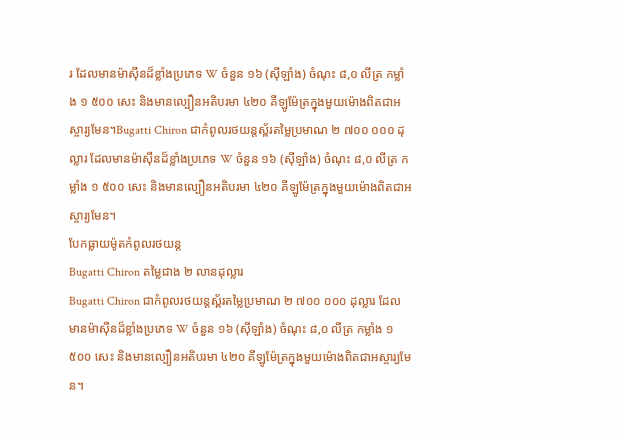រ ដែលមានម៉ាស៊ីនដ៏ខ្លាំងប្រភេទ W ចំនួន ១៦ (ស៊ីឡាំង) ចំណុះ ៨,០ លីត្រ កម្លាំង ១ ៥០០ សេះ និងមានល្បឿនអតិបរមា ៤២០ គីឡូម៉ែត្រក្នុងមួយម៉ោងពិតជាអស្ចារ្យមែន។Bugatti Chiron ជាកំពូលរថយន្តស្ព័រតម្លៃប្រមាណ ២ ៧០០ ០០០ ដុល្លារ ដែលមានម៉ាស៊ីនដ៏ខ្លាំងប្រភេទ W ចំនួន ១៦ (ស៊ីឡាំង) ចំណុះ ៨,០ លីត្រ កម្លាំង ១ ៥០០ សេះ និងមានល្បឿនអតិបរមា ៤២០ គីឡូម៉ែត្រក្នុងមួយម៉ោងពិតជាអស្ចារ្យមែន។
បែកធ្លាយម៉ូតកំពូលរថយន្ត
Bugatti Chiron តម្លៃជាង ២ លានដុល្លារ
Bugatti Chiron ជាកំពូលរថយន្តស្ព័រតម្លៃប្រមាណ ២ ៧០០ ០០០ ដុល្លារ ដែលមានម៉ាស៊ីនដ៏ខ្លាំងប្រភេទ W ចំនួន ១៦ (ស៊ីឡាំង) ចំណុះ ៨,០ លីត្រ កម្លាំង ១ ៥០០ សេះ និងមានល្បឿនអតិបរមា ៤២០ គីឡូម៉ែត្រក្នុងមួយម៉ោងពិតជាអស្ចារ្យមែន។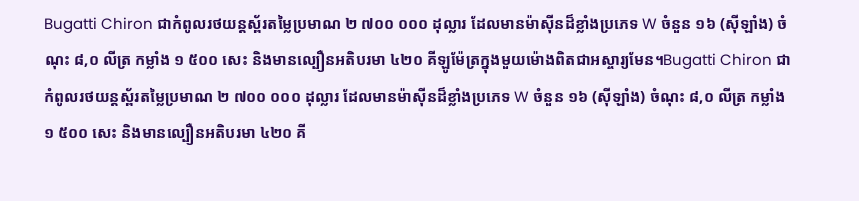Bugatti Chiron ជាកំពូលរថយន្តស្ព័រតម្លៃប្រមាណ ២ ៧០០ ០០០ ដុល្លារ ដែលមានម៉ាស៊ីនដ៏ខ្លាំងប្រភេទ W ចំនួន ១៦ (ស៊ីឡាំង) ចំណុះ ៨,០ លីត្រ កម្លាំង ១ ៥០០ សេះ និងមានល្បឿនអតិបរមា ៤២០ គីឡូម៉ែត្រក្នុងមួយម៉ោងពិតជាអស្ចារ្យមែន។Bugatti Chiron ជាកំពូលរថយន្តស្ព័រតម្លៃប្រមាណ ២ ៧០០ ០០០ ដុល្លារ ដែលមានម៉ាស៊ីនដ៏ខ្លាំងប្រភេទ W ចំនួន ១៦ (ស៊ីឡាំង) ចំណុះ ៨,០ លីត្រ កម្លាំង ១ ៥០០ សេះ និងមានល្បឿនអតិបរមា ៤២០ គី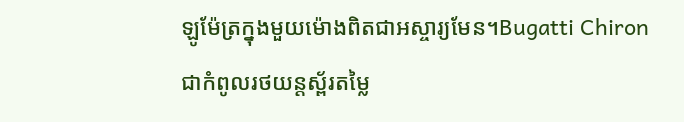ឡូម៉ែត្រក្នុងមួយម៉ោងពិតជាអស្ចារ្យមែន។Bugatti Chiron ជាកំពូលរថយន្តស្ព័រតម្លៃ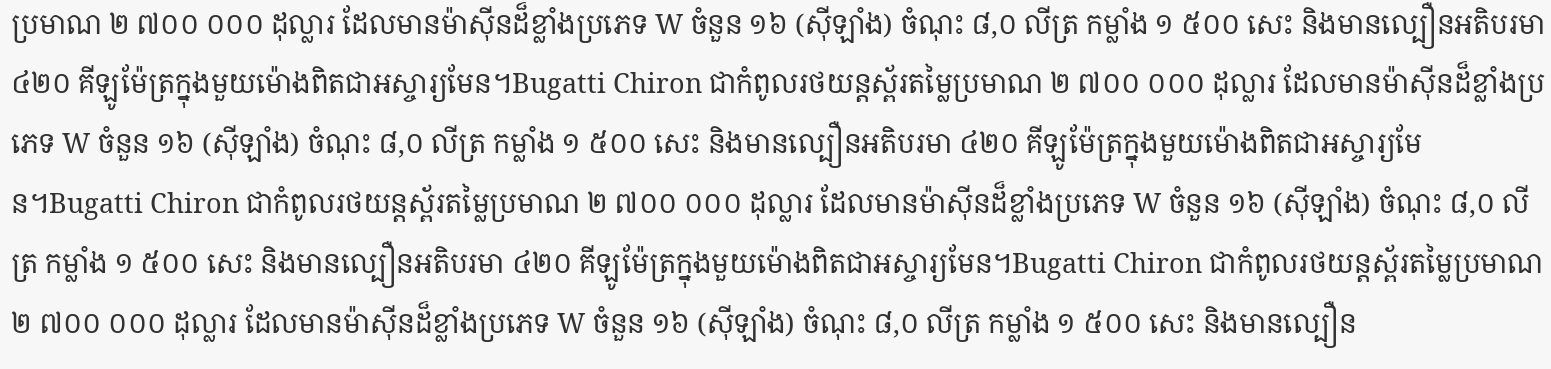ប្រមាណ ២ ៧០០ ០០០ ដុល្លារ ដែលមានម៉ាស៊ីនដ៏ខ្លាំងប្រភេទ W ចំនួន ១៦ (ស៊ីឡាំង) ចំណុះ ៨,០ លីត្រ កម្លាំង ១ ៥០០ សេះ និងមានល្បឿនអតិបរមា ៤២០ គីឡូម៉ែត្រក្នុងមួយម៉ោងពិតជាអស្ចារ្យមែន។Bugatti Chiron ជាកំពូលរថយន្តស្ព័រតម្លៃប្រមាណ ២ ៧០០ ០០០ ដុល្លារ ដែលមានម៉ាស៊ីនដ៏ខ្លាំងប្រភេទ W ចំនួន ១៦ (ស៊ីឡាំង) ចំណុះ ៨,០ លីត្រ កម្លាំង ១ ៥០០ សេះ និងមានល្បឿនអតិបរមា ៤២០ គីឡូម៉ែត្រក្នុងមួយម៉ោងពិតជាអស្ចារ្យមែន។Bugatti Chiron ជាកំពូលរថយន្តស្ព័រតម្លៃប្រមាណ ២ ៧០០ ០០០ ដុល្លារ ដែលមានម៉ាស៊ីនដ៏ខ្លាំងប្រភេទ W ចំនួន ១៦ (ស៊ីឡាំង) ចំណុះ ៨,០ លីត្រ កម្លាំង ១ ៥០០ សេះ និងមានល្បឿនអតិបរមា ៤២០ គីឡូម៉ែត្រក្នុងមួយម៉ោងពិតជាអស្ចារ្យមែន។Bugatti Chiron ជាកំពូលរថយន្តស្ព័រតម្លៃប្រមាណ ២ ៧០០ ០០០ ដុល្លារ ដែលមានម៉ាស៊ីនដ៏ខ្លាំងប្រភេទ W ចំនួន ១៦ (ស៊ីឡាំង) ចំណុះ ៨,០ លីត្រ កម្លាំង ១ ៥០០ សេះ និងមានល្បឿន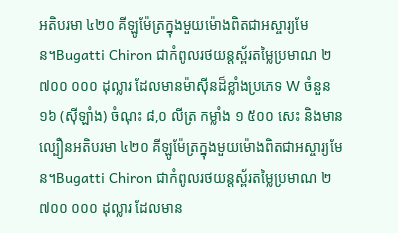អតិបរមា ៤២០ គីឡូម៉ែត្រក្នុងមួយម៉ោងពិតជាអស្ចារ្យមែន។Bugatti Chiron ជាកំពូលរថយន្តស្ព័រតម្លៃប្រមាណ ២ ៧០០ ០០០ ដុល្លារ ដែលមានម៉ាស៊ីនដ៏ខ្លាំងប្រភេទ W ចំនួន ១៦ (ស៊ីឡាំង) ចំណុះ ៨,០ លីត្រ កម្លាំង ១ ៥០០ សេះ និងមានល្បឿនអតិបរមា ៤២០ គីឡូម៉ែត្រក្នុងមួយម៉ោងពិតជាអស្ចារ្យមែន។Bugatti Chiron ជាកំពូលរថយន្តស្ព័រតម្លៃប្រមាណ ២ ៧០០ ០០០ ដុល្លារ ដែលមាន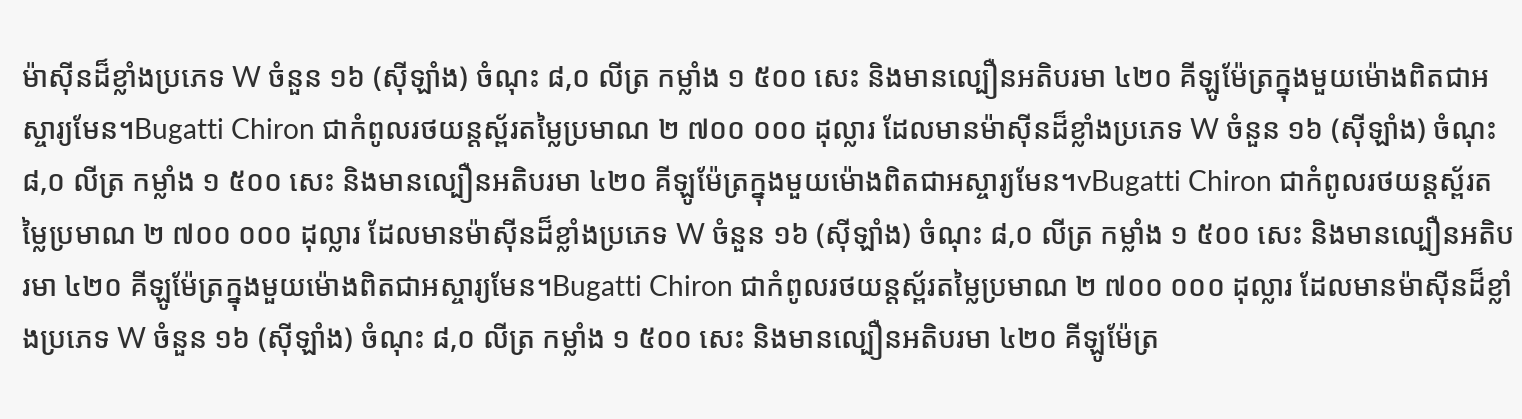ម៉ាស៊ីនដ៏ខ្លាំងប្រភេទ W ចំនួន ១៦ (ស៊ីឡាំង) ចំណុះ ៨,០ លីត្រ កម្លាំង ១ ៥០០ សេះ និងមានល្បឿនអតិបរមា ៤២០ គីឡូម៉ែត្រក្នុងមួយម៉ោងពិតជាអស្ចារ្យមែន។Bugatti Chiron ជាកំពូលរថយន្តស្ព័រតម្លៃប្រមាណ ២ ៧០០ ០០០ ដុល្លារ ដែលមានម៉ាស៊ីនដ៏ខ្លាំងប្រភេទ W ចំនួន ១៦ (ស៊ីឡាំង) ចំណុះ ៨,០ លីត្រ កម្លាំង ១ ៥០០ សេះ និងមានល្បឿនអតិបរមា ៤២០ គីឡូម៉ែត្រក្នុងមួយម៉ោងពិតជាអស្ចារ្យមែន។vBugatti Chiron ជាកំពូលរថយន្តស្ព័រតម្លៃប្រមាណ ២ ៧០០ ០០០ ដុល្លារ ដែលមានម៉ាស៊ីនដ៏ខ្លាំងប្រភេទ W ចំនួន ១៦ (ស៊ីឡាំង) ចំណុះ ៨,០ លីត្រ កម្លាំង ១ ៥០០ សេះ និងមានល្បឿនអតិបរមា ៤២០ គីឡូម៉ែត្រក្នុងមួយម៉ោងពិតជាអស្ចារ្យមែន។Bugatti Chiron ជាកំពូលរថយន្តស្ព័រតម្លៃប្រមាណ ២ ៧០០ ០០០ ដុល្លារ ដែលមានម៉ាស៊ីនដ៏ខ្លាំងប្រភេទ W ចំនួន ១៦ (ស៊ីឡាំង) ចំណុះ ៨,០ លីត្រ កម្លាំង ១ ៥០០ សេះ និងមានល្បឿនអតិបរមា ៤២០ គីឡូម៉ែត្រ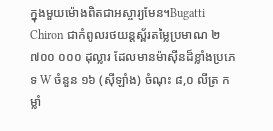ក្នុងមួយម៉ោងពិតជាអស្ចារ្យមែន។Bugatti Chiron ជាកំពូលរថយន្តស្ព័រតម្លៃប្រមាណ ២ ៧០០ ០០០ ដុល្លារ ដែលមានម៉ាស៊ីនដ៏ខ្លាំងប្រភេទ W ចំនួន ១៦ (ស៊ីឡាំង) ចំណុះ ៨,០ លីត្រ កម្លាំ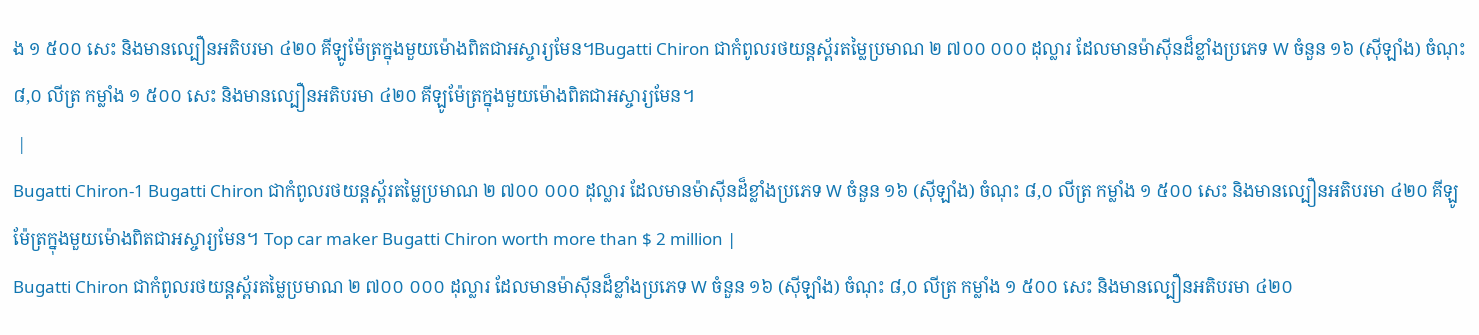ង ១ ៥០០ សេះ និងមានល្បឿនអតិបរមា ៤២០ គីឡូម៉ែត្រក្នុងមួយម៉ោងពិតជាអស្ចារ្យមែន។Bugatti Chiron ជាកំពូលរថយន្តស្ព័រតម្លៃប្រមាណ ២ ៧០០ ០០០ ដុល្លារ ដែលមានម៉ាស៊ីនដ៏ខ្លាំងប្រភេទ W ចំនួន ១៦ (ស៊ីឡាំង) ចំណុះ ៨,០ លីត្រ កម្លាំង ១ ៥០០ សេះ និងមានល្បឿនអតិបរមា ៤២០ គីឡូម៉ែត្រក្នុងមួយម៉ោងពិតជាអស្ចារ្យមែន។
 |
Bugatti Chiron-1 Bugatti Chiron ជាកំពូលរថយន្តស្ព័រតម្លៃប្រមាណ ២ ៧០០ ០០០ ដុល្លារ ដែលមានម៉ាស៊ីនដ៏ខ្លាំងប្រភេទ W ចំនួន ១៦ (ស៊ីឡាំង) ចំណុះ ៨,០ លីត្រ កម្លាំង ១ ៥០០ សេះ និងមានល្បឿនអតិបរមា ៤២០ គីឡូម៉ែត្រក្នុងមួយម៉ោងពិតជាអស្ចារ្យមែន។ Top car maker Bugatti Chiron worth more than $ 2 million |
Bugatti Chiron ជាកំពូលរថយន្តស្ព័រតម្លៃប្រមាណ ២ ៧០០ ០០០ ដុល្លារ ដែលមានម៉ាស៊ីនដ៏ខ្លាំងប្រភេទ W ចំនួន ១៦ (ស៊ីឡាំង) ចំណុះ ៨,០ លីត្រ កម្លាំង ១ ៥០០ សេះ និងមានល្បឿនអតិបរមា ៤២០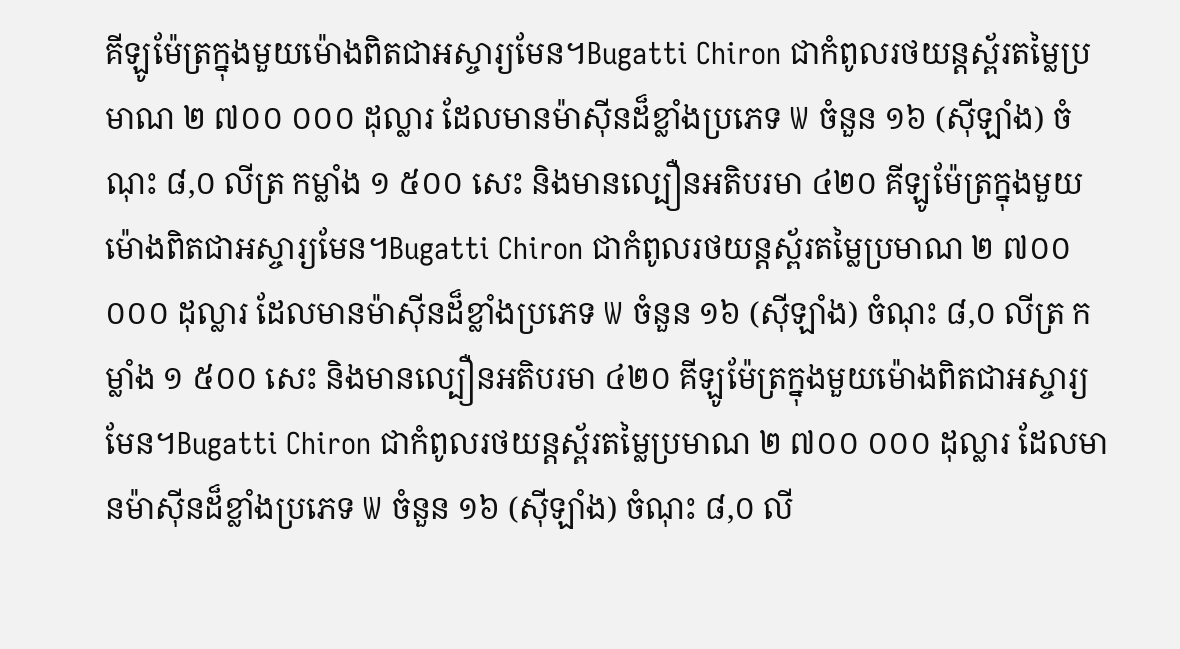គីឡូម៉ែត្រក្នុងមួយម៉ោងពិតជាអស្ចារ្យមែន។Bugatti Chiron ជាកំពូលរថយន្តស្ព័រតម្លៃប្រមាណ ២ ៧០០ ០០០ ដុល្លារ ដែលមានម៉ាស៊ីនដ៏ខ្លាំងប្រភេទ W ចំនួន ១៦ (ស៊ីឡាំង) ចំណុះ ៨,០ លីត្រ កម្លាំង ១ ៥០០ សេះ និងមានល្បឿនអតិបរមា ៤២០ គីឡូម៉ែត្រក្នុងមួយម៉ោងពិតជាអស្ចារ្យមែន។Bugatti Chiron ជាកំពូលរថយន្តស្ព័រតម្លៃប្រមាណ ២ ៧០០ ០០០ ដុល្លារ ដែលមានម៉ាស៊ីនដ៏ខ្លាំងប្រភេទ W ចំនួន ១៦ (ស៊ីឡាំង) ចំណុះ ៨,០ លីត្រ កម្លាំង ១ ៥០០ សេះ និងមានល្បឿនអតិបរមា ៤២០ គីឡូម៉ែត្រក្នុងមួយម៉ោងពិតជាអស្ចារ្យមែន។Bugatti Chiron ជាកំពូលរថយន្តស្ព័រតម្លៃប្រមាណ ២ ៧០០ ០០០ ដុល្លារ ដែលមានម៉ាស៊ីនដ៏ខ្លាំងប្រភេទ W ចំនួន ១៦ (ស៊ីឡាំង) ចំណុះ ៨,០ លី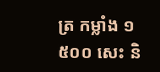ត្រ កម្លាំង ១ ៥០០ សេះ និ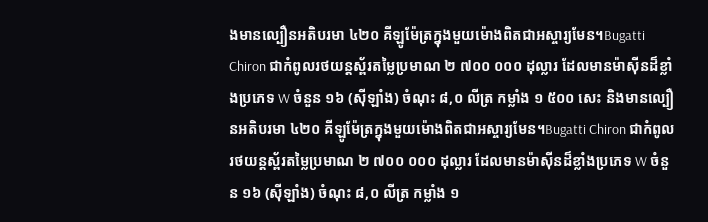ងមានល្បឿនអតិបរមា ៤២០ គីឡូម៉ែត្រក្នុងមួយម៉ោងពិតជាអស្ចារ្យមែន។Bugatti Chiron ជាកំពូលរថយន្តស្ព័រតម្លៃប្រមាណ ២ ៧០០ ០០០ ដុល្លារ ដែលមានម៉ាស៊ីនដ៏ខ្លាំងប្រភេទ W ចំនួន ១៦ (ស៊ីឡាំង) ចំណុះ ៨,០ លីត្រ កម្លាំង ១ ៥០០ សេះ និងមានល្បឿនអតិបរមា ៤២០ គីឡូម៉ែត្រក្នុងមួយម៉ោងពិតជាអស្ចារ្យមែន។Bugatti Chiron ជាកំពូលរថយន្តស្ព័រតម្លៃប្រមាណ ២ ៧០០ ០០០ ដុល្លារ ដែលមានម៉ាស៊ីនដ៏ខ្លាំងប្រភេទ W ចំនួន ១៦ (ស៊ីឡាំង) ចំណុះ ៨,០ លីត្រ កម្លាំង ១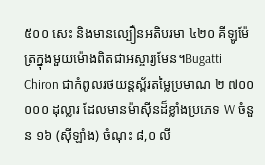៥០០ សេះ និងមានល្បឿនអតិបរមា ៤២០ គីឡូម៉ែត្រក្នុងមួយម៉ោងពិតជាអស្ចារ្យមែន។Bugatti Chiron ជាកំពូលរថយន្តស្ព័រតម្លៃប្រមាណ ២ ៧០០ ០០០ ដុល្លារ ដែលមានម៉ាស៊ីនដ៏ខ្លាំងប្រភេទ W ចំនួន ១៦ (ស៊ីឡាំង) ចំណុះ ៨,០ លី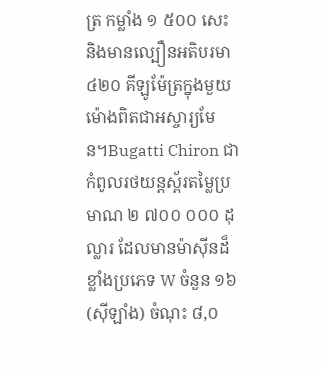ត្រ កម្លាំង ១ ៥០០ សេះ និងមានល្បឿនអតិបរមា ៤២០ គីឡូម៉ែត្រក្នុងមួយម៉ោងពិតជាអស្ចារ្យមែន។Bugatti Chiron ជាកំពូលរថយន្តស្ព័រតម្លៃប្រមាណ ២ ៧០០ ០០០ ដុល្លារ ដែលមានម៉ាស៊ីនដ៏ខ្លាំងប្រភេទ W ចំនួន ១៦ (ស៊ីឡាំង) ចំណុះ ៨,០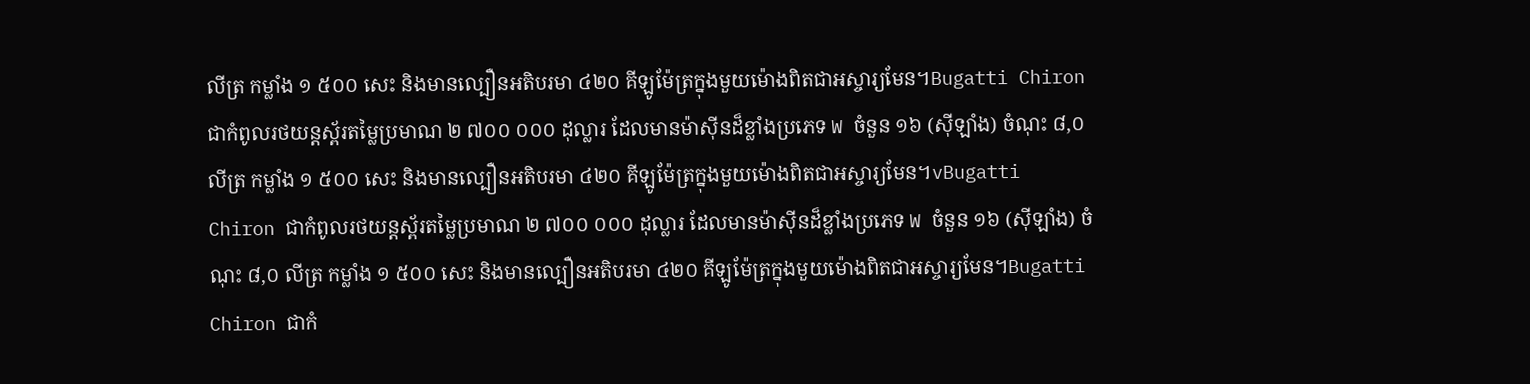លីត្រ កម្លាំង ១ ៥០០ សេះ និងមានល្បឿនអតិបរមា ៤២០ គីឡូម៉ែត្រក្នុងមួយម៉ោងពិតជាអស្ចារ្យមែន។Bugatti Chiron ជាកំពូលរថយន្តស្ព័រតម្លៃប្រមាណ ២ ៧០០ ០០០ ដុល្លារ ដែលមានម៉ាស៊ីនដ៏ខ្លាំងប្រភេទ W ចំនួន ១៦ (ស៊ីឡាំង) ចំណុះ ៨,០ លីត្រ កម្លាំង ១ ៥០០ សេះ និងមានល្បឿនអតិបរមា ៤២០ គីឡូម៉ែត្រក្នុងមួយម៉ោងពិតជាអស្ចារ្យមែន។vBugatti Chiron ជាកំពូលរថយន្តស្ព័រតម្លៃប្រមាណ ២ ៧០០ ០០០ ដុល្លារ ដែលមានម៉ាស៊ីនដ៏ខ្លាំងប្រភេទ W ចំនួន ១៦ (ស៊ីឡាំង) ចំណុះ ៨,០ លីត្រ កម្លាំង ១ ៥០០ សេះ និងមានល្បឿនអតិបរមា ៤២០ គីឡូម៉ែត្រក្នុងមួយម៉ោងពិតជាអស្ចារ្យមែន។Bugatti Chiron ជាកំ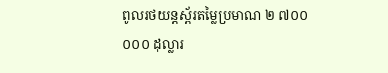ពូលរថយន្តស្ព័រតម្លៃប្រមាណ ២ ៧០០ ០០០ ដុល្លារ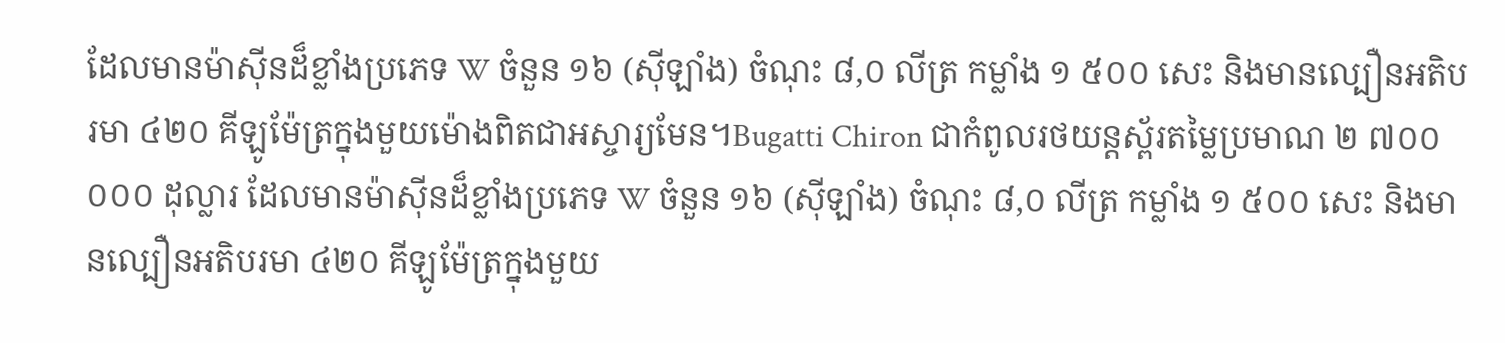ដែលមានម៉ាស៊ីនដ៏ខ្លាំងប្រភេទ W ចំនួន ១៦ (ស៊ីឡាំង) ចំណុះ ៨,០ លីត្រ កម្លាំង ១ ៥០០ សេះ និងមានល្បឿនអតិបរមា ៤២០ គីឡូម៉ែត្រក្នុងមួយម៉ោងពិតជាអស្ចារ្យមែន។Bugatti Chiron ជាកំពូលរថយន្តស្ព័រតម្លៃប្រមាណ ២ ៧០០ ០០០ ដុល្លារ ដែលមានម៉ាស៊ីនដ៏ខ្លាំងប្រភេទ W ចំនួន ១៦ (ស៊ីឡាំង) ចំណុះ ៨,០ លីត្រ កម្លាំង ១ ៥០០ សេះ និងមានល្បឿនអតិបរមា ៤២០ គីឡូម៉ែត្រក្នុងមួយ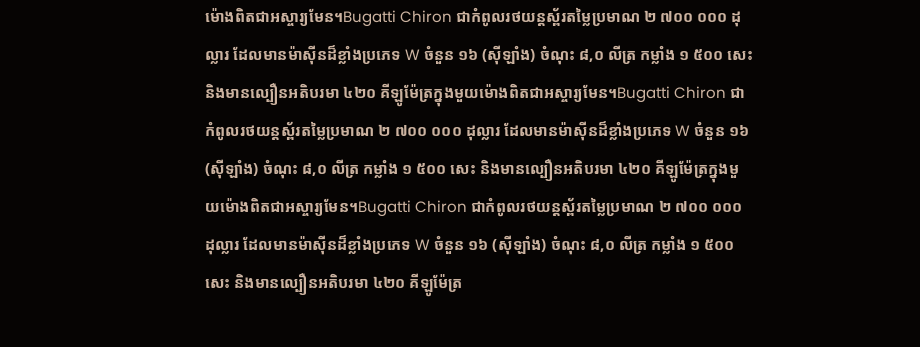ម៉ោងពិតជាអស្ចារ្យមែន។Bugatti Chiron ជាកំពូលរថយន្តស្ព័រតម្លៃប្រមាណ ២ ៧០០ ០០០ ដុល្លារ ដែលមានម៉ាស៊ីនដ៏ខ្លាំងប្រភេទ W ចំនួន ១៦ (ស៊ីឡាំង) ចំណុះ ៨,០ លីត្រ កម្លាំង ១ ៥០០ សេះ និងមានល្បឿនអតិបរមា ៤២០ គីឡូម៉ែត្រក្នុងមួយម៉ោងពិតជាអស្ចារ្យមែន។Bugatti Chiron ជាកំពូលរថយន្តស្ព័រតម្លៃប្រមាណ ២ ៧០០ ០០០ ដុល្លារ ដែលមានម៉ាស៊ីនដ៏ខ្លាំងប្រភេទ W ចំនួន ១៦ (ស៊ីឡាំង) ចំណុះ ៨,០ លីត្រ កម្លាំង ១ ៥០០ សេះ និងមានល្បឿនអតិបរមា ៤២០ គីឡូម៉ែត្រក្នុងមួយម៉ោងពិតជាអស្ចារ្យមែន។Bugatti Chiron ជាកំពូលរថយន្តស្ព័រតម្លៃប្រមាណ ២ ៧០០ ០០០ ដុល្លារ ដែលមានម៉ាស៊ីនដ៏ខ្លាំងប្រភេទ W ចំនួន ១៦ (ស៊ីឡាំង) ចំណុះ ៨,០ លីត្រ កម្លាំង ១ ៥០០ សេះ និងមានល្បឿនអតិបរមា ៤២០ គីឡូម៉ែត្រ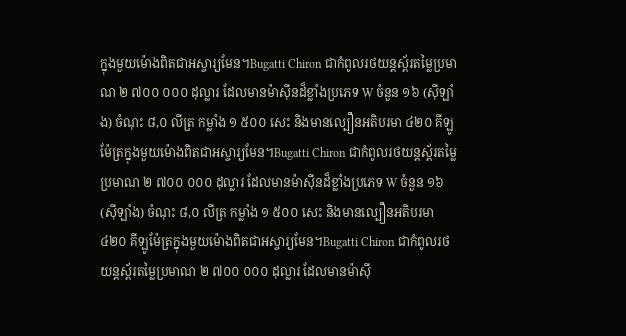ក្នុងមួយម៉ោងពិតជាអស្ចារ្យមែន។Bugatti Chiron ជាកំពូលរថយន្តស្ព័រតម្លៃប្រមាណ ២ ៧០០ ០០០ ដុល្លារ ដែលមានម៉ាស៊ីនដ៏ខ្លាំងប្រភេទ W ចំនួន ១៦ (ស៊ីឡាំង) ចំណុះ ៨,០ លីត្រ កម្លាំង ១ ៥០០ សេះ និងមានល្បឿនអតិបរមា ៤២០ គីឡូម៉ែត្រក្នុងមួយម៉ោងពិតជាអស្ចារ្យមែន។Bugatti Chiron ជាកំពូលរថយន្តស្ព័រតម្លៃប្រមាណ ២ ៧០០ ០០០ ដុល្លារ ដែលមានម៉ាស៊ីនដ៏ខ្លាំងប្រភេទ W ចំនួន ១៦ (ស៊ីឡាំង) ចំណុះ ៨,០ លីត្រ កម្លាំង ១ ៥០០ សេះ និងមានល្បឿនអតិបរមា ៤២០ គីឡូម៉ែត្រក្នុងមួយម៉ោងពិតជាអស្ចារ្យមែន។Bugatti Chiron ជាកំពូលរថយន្តស្ព័រតម្លៃប្រមាណ ២ ៧០០ ០០០ ដុល្លារ ដែលមានម៉ាស៊ី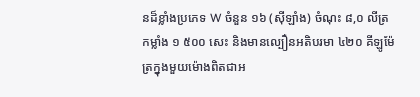នដ៏ខ្លាំងប្រភេទ W ចំនួន ១៦ (ស៊ីឡាំង) ចំណុះ ៨,០ លីត្រ កម្លាំង ១ ៥០០ សេះ និងមានល្បឿនអតិបរមា ៤២០ គីឡូម៉ែត្រក្នុងមួយម៉ោងពិតជាអ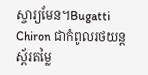ស្ចារ្យមែន។Bugatti Chiron ជាកំពូលរថយន្តស្ព័រតម្លៃ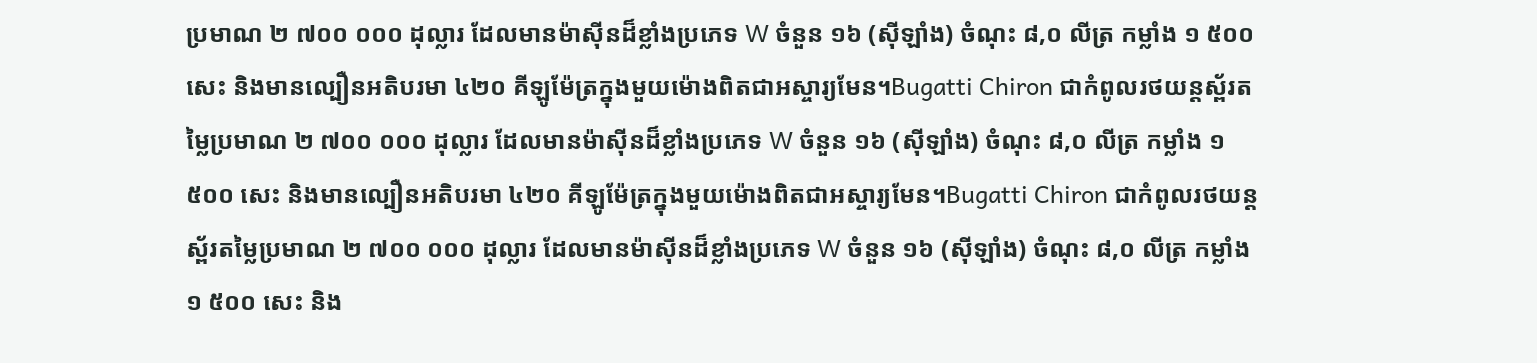ប្រមាណ ២ ៧០០ ០០០ ដុល្លារ ដែលមានម៉ាស៊ីនដ៏ខ្លាំងប្រភេទ W ចំនួន ១៦ (ស៊ីឡាំង) ចំណុះ ៨,០ លីត្រ កម្លាំង ១ ៥០០ សេះ និងមានល្បឿនអតិបរមា ៤២០ គីឡូម៉ែត្រក្នុងមួយម៉ោងពិតជាអស្ចារ្យមែន។Bugatti Chiron ជាកំពូលរថយន្តស្ព័រតម្លៃប្រមាណ ២ ៧០០ ០០០ ដុល្លារ ដែលមានម៉ាស៊ីនដ៏ខ្លាំងប្រភេទ W ចំនួន ១៦ (ស៊ីឡាំង) ចំណុះ ៨,០ លីត្រ កម្លាំង ១ ៥០០ សេះ និងមានល្បឿនអតិបរមា ៤២០ គីឡូម៉ែត្រក្នុងមួយម៉ោងពិតជាអស្ចារ្យមែន។Bugatti Chiron ជាកំពូលរថយន្តស្ព័រតម្លៃប្រមាណ ២ ៧០០ ០០០ ដុល្លារ ដែលមានម៉ាស៊ីនដ៏ខ្លាំងប្រភេទ W ចំនួន ១៦ (ស៊ីឡាំង) ចំណុះ ៨,០ លីត្រ កម្លាំង ១ ៥០០ សេះ និង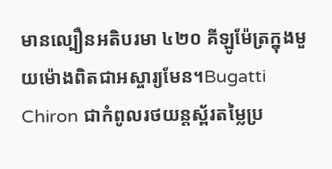មានល្បឿនអតិបរមា ៤២០ គីឡូម៉ែត្រក្នុងមួយម៉ោងពិតជាអស្ចារ្យមែន។Bugatti Chiron ជាកំពូលរថយន្តស្ព័រតម្លៃប្រ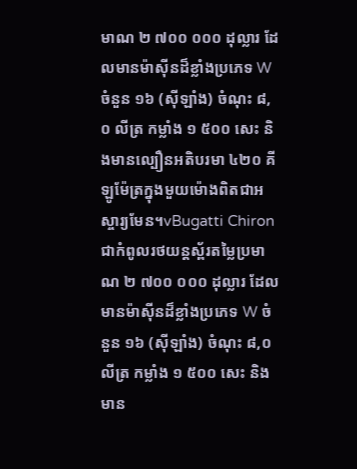មាណ ២ ៧០០ ០០០ ដុល្លារ ដែលមានម៉ាស៊ីនដ៏ខ្លាំងប្រភេទ W ចំនួន ១៦ (ស៊ីឡាំង) ចំណុះ ៨,០ លីត្រ កម្លាំង ១ ៥០០ សេះ និងមានល្បឿនអតិបរមា ៤២០ គីឡូម៉ែត្រក្នុងមួយម៉ោងពិតជាអស្ចារ្យមែន។vBugatti Chiron ជាកំពូលរថយន្តស្ព័រតម្លៃប្រមាណ ២ ៧០០ ០០០ ដុល្លារ ដែលមានម៉ាស៊ីនដ៏ខ្លាំងប្រភេទ W ចំនួន ១៦ (ស៊ីឡាំង) ចំណុះ ៨,០ លីត្រ កម្លាំង ១ ៥០០ សេះ និងមាន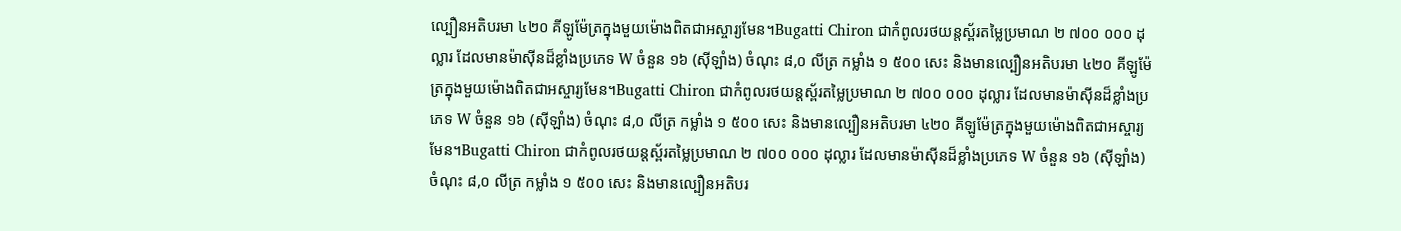ល្បឿនអតិបរមា ៤២០ គីឡូម៉ែត្រក្នុងមួយម៉ោងពិតជាអស្ចារ្យមែន។Bugatti Chiron ជាកំពូលរថយន្តស្ព័រតម្លៃប្រមាណ ២ ៧០០ ០០០ ដុល្លារ ដែលមានម៉ាស៊ីនដ៏ខ្លាំងប្រភេទ W ចំនួន ១៦ (ស៊ីឡាំង) ចំណុះ ៨,០ លីត្រ កម្លាំង ១ ៥០០ សេះ និងមានល្បឿនអតិបរមា ៤២០ គីឡូម៉ែត្រក្នុងមួយម៉ោងពិតជាអស្ចារ្យមែន។Bugatti Chiron ជាកំពូលរថយន្តស្ព័រតម្លៃប្រមាណ ២ ៧០០ ០០០ ដុល្លារ ដែលមានម៉ាស៊ីនដ៏ខ្លាំងប្រភេទ W ចំនួន ១៦ (ស៊ីឡាំង) ចំណុះ ៨,០ លីត្រ កម្លាំង ១ ៥០០ សេះ និងមានល្បឿនអតិបរមា ៤២០ គីឡូម៉ែត្រក្នុងមួយម៉ោងពិតជាអស្ចារ្យមែន។Bugatti Chiron ជាកំពូលរថយន្តស្ព័រតម្លៃប្រមាណ ២ ៧០០ ០០០ ដុល្លារ ដែលមានម៉ាស៊ីនដ៏ខ្លាំងប្រភេទ W ចំនួន ១៦ (ស៊ីឡាំង) ចំណុះ ៨,០ លីត្រ កម្លាំង ១ ៥០០ សេះ និងមានល្បឿនអតិបរ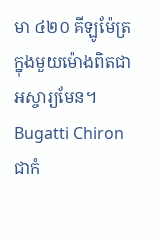មា ៤២០ គីឡូម៉ែត្រក្នុងមួយម៉ោងពិតជាអស្ចារ្យមែន។
Bugatti Chiron ជាកំ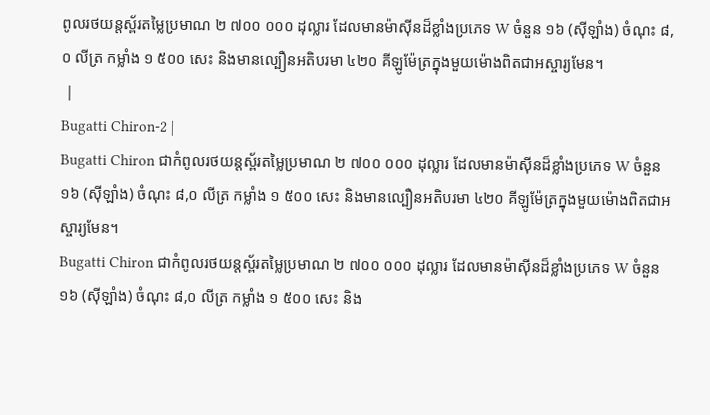ពូលរថយន្តស្ព័រតម្លៃប្រមាណ ២ ៧០០ ០០០ ដុល្លារ ដែលមានម៉ាស៊ីនដ៏ខ្លាំងប្រភេទ W ចំនួន ១៦ (ស៊ីឡាំង) ចំណុះ ៨,០ លីត្រ កម្លាំង ១ ៥០០ សេះ និងមានល្បឿនអតិបរមា ៤២០ គីឡូម៉ែត្រក្នុងមួយម៉ោងពិតជាអស្ចារ្យមែន។
 |
Bugatti Chiron-2 |
Bugatti Chiron ជាកំពូលរថយន្តស្ព័រតម្លៃប្រមាណ ២ ៧០០ ០០០ ដុល្លារ ដែលមានម៉ាស៊ីនដ៏ខ្លាំងប្រភេទ W ចំនួន ១៦ (ស៊ីឡាំង) ចំណុះ ៨,០ លីត្រ កម្លាំង ១ ៥០០ សេះ និងមានល្បឿនអតិបរមា ៤២០ គីឡូម៉ែត្រក្នុងមួយម៉ោងពិតជាអស្ចារ្យមែន។
Bugatti Chiron ជាកំពូលរថយន្តស្ព័រតម្លៃប្រមាណ ២ ៧០០ ០០០ ដុល្លារ ដែលមានម៉ាស៊ីនដ៏ខ្លាំងប្រភេទ W ចំនួន ១៦ (ស៊ីឡាំង) ចំណុះ ៨,០ លីត្រ កម្លាំង ១ ៥០០ សេះ និង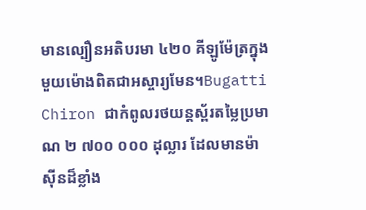មានល្បឿនអតិបរមា ៤២០ គីឡូម៉ែត្រក្នុងមួយម៉ោងពិតជាអស្ចារ្យមែន។Bugatti Chiron ជាកំពូលរថយន្តស្ព័រតម្លៃប្រមាណ ២ ៧០០ ០០០ ដុល្លារ ដែលមានម៉ាស៊ីនដ៏ខ្លាំង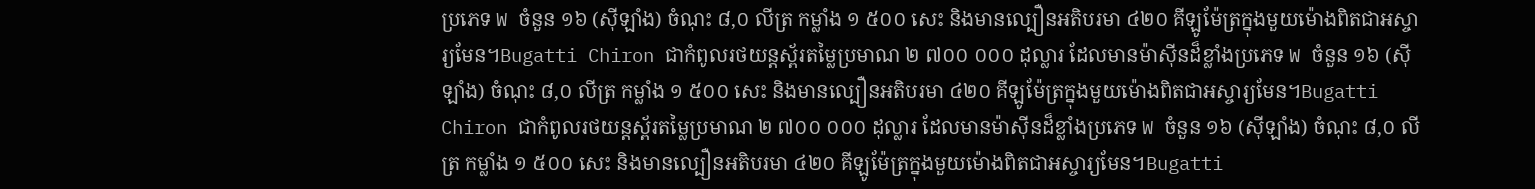ប្រភេទ W ចំនួន ១៦ (ស៊ីឡាំង) ចំណុះ ៨,០ លីត្រ កម្លាំង ១ ៥០០ សេះ និងមានល្បឿនអតិបរមា ៤២០ គីឡូម៉ែត្រក្នុងមួយម៉ោងពិតជាអស្ចារ្យមែន។Bugatti Chiron ជាកំពូលរថយន្តស្ព័រតម្លៃប្រមាណ ២ ៧០០ ០០០ ដុល្លារ ដែលមានម៉ាស៊ីនដ៏ខ្លាំងប្រភេទ W ចំនួន ១៦ (ស៊ីឡាំង) ចំណុះ ៨,០ លីត្រ កម្លាំង ១ ៥០០ សេះ និងមានល្បឿនអតិបរមា ៤២០ គីឡូម៉ែត្រក្នុងមួយម៉ោងពិតជាអស្ចារ្យមែន។Bugatti Chiron ជាកំពូលរថយន្តស្ព័រតម្លៃប្រមាណ ២ ៧០០ ០០០ ដុល្លារ ដែលមានម៉ាស៊ីនដ៏ខ្លាំងប្រភេទ W ចំនួន ១៦ (ស៊ីឡាំង) ចំណុះ ៨,០ លីត្រ កម្លាំង ១ ៥០០ សេះ និងមានល្បឿនអតិបរមា ៤២០ គីឡូម៉ែត្រក្នុងមួយម៉ោងពិតជាអស្ចារ្យមែន។Bugatti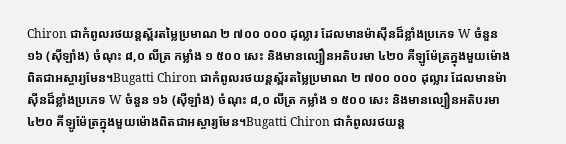Chiron ជាកំពូលរថយន្តស្ព័រតម្លៃប្រមាណ ២ ៧០០ ០០០ ដុល្លារ ដែលមានម៉ាស៊ីនដ៏ខ្លាំងប្រភេទ W ចំនួន ១៦ (ស៊ីឡាំង) ចំណុះ ៨,០ លីត្រ កម្លាំង ១ ៥០០ សេះ និងមានល្បឿនអតិបរមា ៤២០ គីឡូម៉ែត្រក្នុងមួយម៉ោងពិតជាអស្ចារ្យមែន។Bugatti Chiron ជាកំពូលរថយន្តស្ព័រតម្លៃប្រមាណ ២ ៧០០ ០០០ ដុល្លារ ដែលមានម៉ាស៊ីនដ៏ខ្លាំងប្រភេទ W ចំនួន ១៦ (ស៊ីឡាំង) ចំណុះ ៨,០ លីត្រ កម្លាំង ១ ៥០០ សេះ និងមានល្បឿនអតិបរមា ៤២០ គីឡូម៉ែត្រក្នុងមួយម៉ោងពិតជាអស្ចារ្យមែន។Bugatti Chiron ជាកំពូលរថយន្ត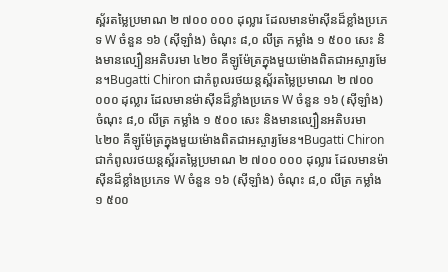ស្ព័រតម្លៃប្រមាណ ២ ៧០០ ០០០ ដុល្លារ ដែលមានម៉ាស៊ីនដ៏ខ្លាំងប្រភេទ W ចំនួន ១៦ (ស៊ីឡាំង) ចំណុះ ៨,០ លីត្រ កម្លាំង ១ ៥០០ សេះ និងមានល្បឿនអតិបរមា ៤២០ គីឡូម៉ែត្រក្នុងមួយម៉ោងពិតជាអស្ចារ្យមែន។Bugatti Chiron ជាកំពូលរថយន្តស្ព័រតម្លៃប្រមាណ ២ ៧០០ ០០០ ដុល្លារ ដែលមានម៉ាស៊ីនដ៏ខ្លាំងប្រភេទ W ចំនួន ១៦ (ស៊ីឡាំង) ចំណុះ ៨,០ លីត្រ កម្លាំង ១ ៥០០ សេះ និងមានល្បឿនអតិបរមា ៤២០ គីឡូម៉ែត្រក្នុងមួយម៉ោងពិតជាអស្ចារ្យមែន។Bugatti Chiron ជាកំពូលរថយន្តស្ព័រតម្លៃប្រមាណ ២ ៧០០ ០០០ ដុល្លារ ដែលមានម៉ាស៊ីនដ៏ខ្លាំងប្រភេទ W ចំនួន ១៦ (ស៊ីឡាំង) ចំណុះ ៨,០ លីត្រ កម្លាំង ១ ៥០០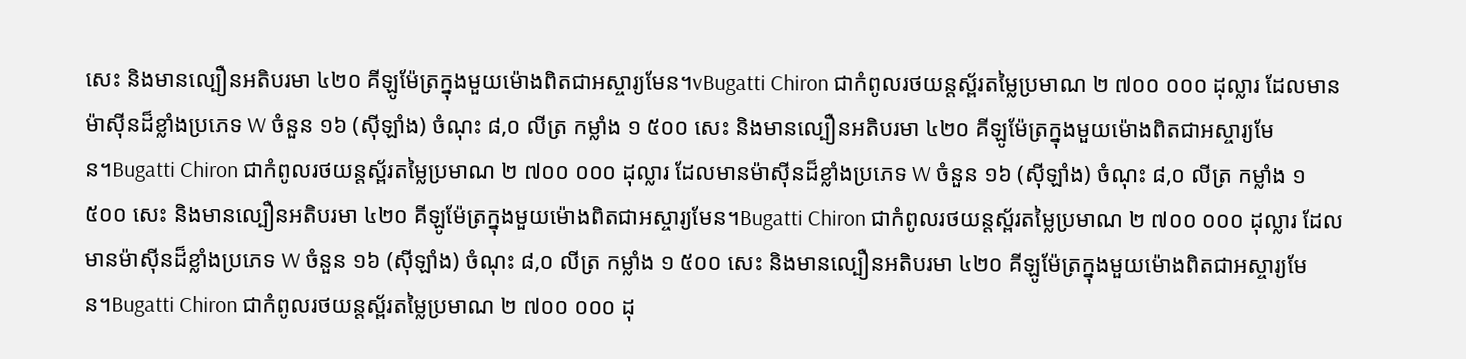សេះ និងមានល្បឿនអតិបរមា ៤២០ គីឡូម៉ែត្រក្នុងមួយម៉ោងពិតជាអស្ចារ្យមែន។vBugatti Chiron ជាកំពូលរថយន្តស្ព័រតម្លៃប្រមាណ ២ ៧០០ ០០០ ដុល្លារ ដែលមានម៉ាស៊ីនដ៏ខ្លាំងប្រភេទ W ចំនួន ១៦ (ស៊ីឡាំង) ចំណុះ ៨,០ លីត្រ កម្លាំង ១ ៥០០ សេះ និងមានល្បឿនអតិបរមា ៤២០ គីឡូម៉ែត្រក្នុងមួយម៉ោងពិតជាអស្ចារ្យមែន។Bugatti Chiron ជាកំពូលរថយន្តស្ព័រតម្លៃប្រមាណ ២ ៧០០ ០០០ ដុល្លារ ដែលមានម៉ាស៊ីនដ៏ខ្លាំងប្រភេទ W ចំនួន ១៦ (ស៊ីឡាំង) ចំណុះ ៨,០ លីត្រ កម្លាំង ១ ៥០០ សេះ និងមានល្បឿនអតិបរមា ៤២០ គីឡូម៉ែត្រក្នុងមួយម៉ោងពិតជាអស្ចារ្យមែន។Bugatti Chiron ជាកំពូលរថយន្តស្ព័រតម្លៃប្រមាណ ២ ៧០០ ០០០ ដុល្លារ ដែលមានម៉ាស៊ីនដ៏ខ្លាំងប្រភេទ W ចំនួន ១៦ (ស៊ីឡាំង) ចំណុះ ៨,០ លីត្រ កម្លាំង ១ ៥០០ សេះ និងមានល្បឿនអតិបរមា ៤២០ គីឡូម៉ែត្រក្នុងមួយម៉ោងពិតជាអស្ចារ្យមែន។Bugatti Chiron ជាកំពូលរថយន្តស្ព័រតម្លៃប្រមាណ ២ ៧០០ ០០០ ដុ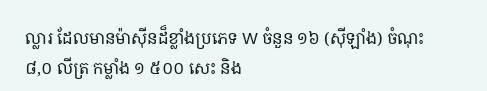ល្លារ ដែលមានម៉ាស៊ីនដ៏ខ្លាំងប្រភេទ W ចំនួន ១៦ (ស៊ីឡាំង) ចំណុះ ៨,០ លីត្រ កម្លាំង ១ ៥០០ សេះ និង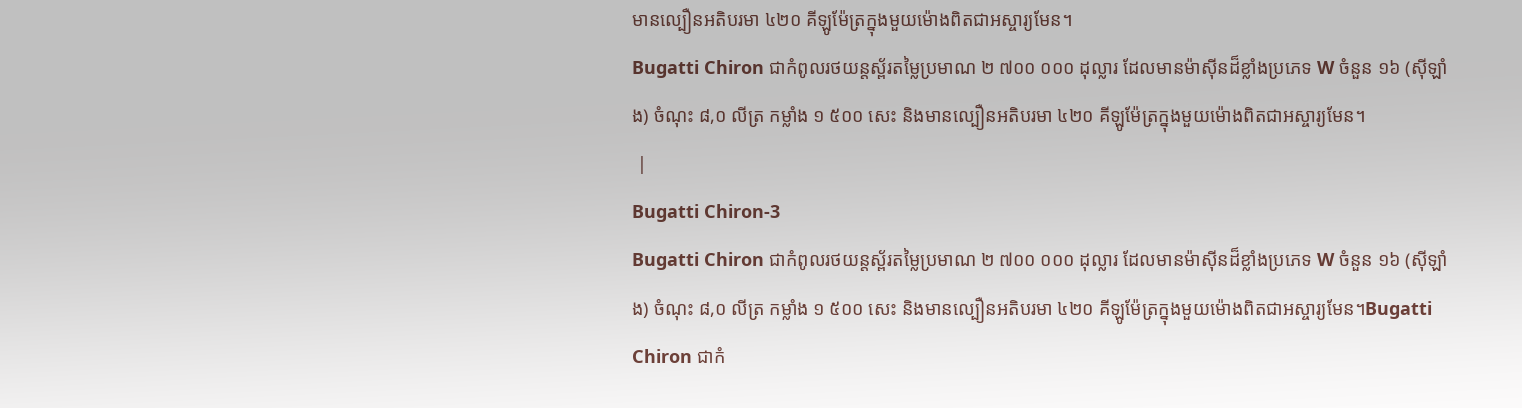មានល្បឿនអតិបរមា ៤២០ គីឡូម៉ែត្រក្នុងមួយម៉ោងពិតជាអស្ចារ្យមែន។
Bugatti Chiron ជាកំពូលរថយន្តស្ព័រតម្លៃប្រមាណ ២ ៧០០ ០០០ ដុល្លារ ដែលមានម៉ាស៊ីនដ៏ខ្លាំងប្រភេទ W ចំនួន ១៦ (ស៊ីឡាំង) ចំណុះ ៨,០ លីត្រ កម្លាំង ១ ៥០០ សេះ និងមានល្បឿនអតិបរមា ៤២០ គីឡូម៉ែត្រក្នុងមួយម៉ោងពិតជាអស្ចារ្យមែន។
 |
Bugatti Chiron-3
Bugatti Chiron ជាកំពូលរថយន្តស្ព័រតម្លៃប្រមាណ ២ ៧០០ ០០០ ដុល្លារ ដែលមានម៉ាស៊ីនដ៏ខ្លាំងប្រភេទ W ចំនួន ១៦ (ស៊ីឡាំង) ចំណុះ ៨,០ លីត្រ កម្លាំង ១ ៥០០ សេះ និងមានល្បឿនអតិបរមា ៤២០ គីឡូម៉ែត្រក្នុងមួយម៉ោងពិតជាអស្ចារ្យមែន។Bugatti Chiron ជាកំ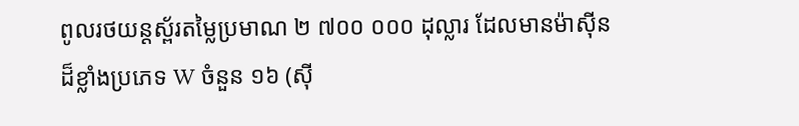ពូលរថយន្តស្ព័រតម្លៃប្រមាណ ២ ៧០០ ០០០ ដុល្លារ ដែលមានម៉ាស៊ីនដ៏ខ្លាំងប្រភេទ W ចំនួន ១៦ (ស៊ី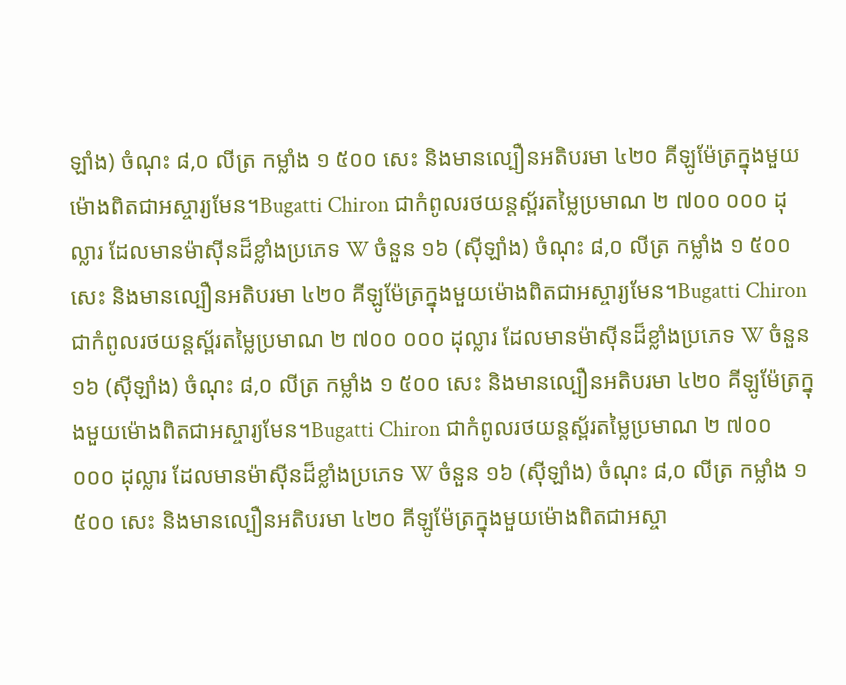ឡាំង) ចំណុះ ៨,០ លីត្រ កម្លាំង ១ ៥០០ សេះ និងមានល្បឿនអតិបរមា ៤២០ គីឡូម៉ែត្រក្នុងមួយម៉ោងពិតជាអស្ចារ្យមែន។Bugatti Chiron ជាកំពូលរថយន្តស្ព័រតម្លៃប្រមាណ ២ ៧០០ ០០០ ដុល្លារ ដែលមានម៉ាស៊ីនដ៏ខ្លាំងប្រភេទ W ចំនួន ១៦ (ស៊ីឡាំង) ចំណុះ ៨,០ លីត្រ កម្លាំង ១ ៥០០ សេះ និងមានល្បឿនអតិបរមា ៤២០ គីឡូម៉ែត្រក្នុងមួយម៉ោងពិតជាអស្ចារ្យមែន។Bugatti Chiron ជាកំពូលរថយន្តស្ព័រតម្លៃប្រមាណ ២ ៧០០ ០០០ ដុល្លារ ដែលមានម៉ាស៊ីនដ៏ខ្លាំងប្រភេទ W ចំនួន ១៦ (ស៊ីឡាំង) ចំណុះ ៨,០ លីត្រ កម្លាំង ១ ៥០០ សេះ និងមានល្បឿនអតិបរមា ៤២០ គីឡូម៉ែត្រក្នុងមួយម៉ោងពិតជាអស្ចារ្យមែន។Bugatti Chiron ជាកំពូលរថយន្តស្ព័រតម្លៃប្រមាណ ២ ៧០០ ០០០ ដុល្លារ ដែលមានម៉ាស៊ីនដ៏ខ្លាំងប្រភេទ W ចំនួន ១៦ (ស៊ីឡាំង) ចំណុះ ៨,០ លីត្រ កម្លាំង ១ ៥០០ សេះ និងមានល្បឿនអតិបរមា ៤២០ គីឡូម៉ែត្រក្នុងមួយម៉ោងពិតជាអស្ចា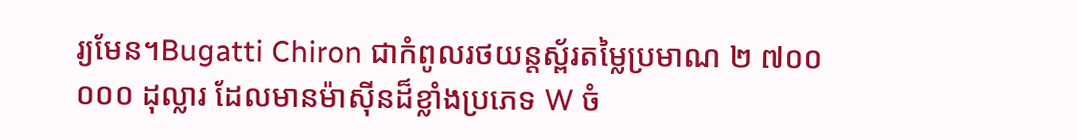រ្យមែន។Bugatti Chiron ជាកំពូលរថយន្តស្ព័រតម្លៃប្រមាណ ២ ៧០០ ០០០ ដុល្លារ ដែលមានម៉ាស៊ីនដ៏ខ្លាំងប្រភេទ W ចំ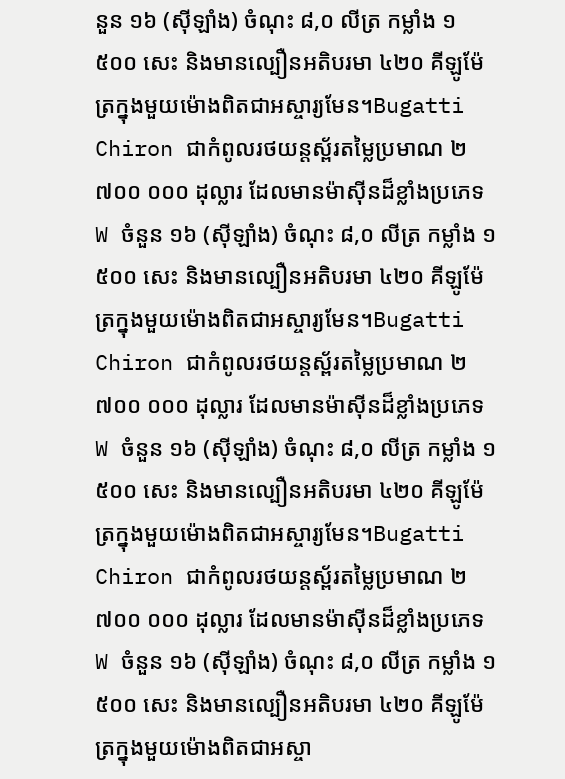នួន ១៦ (ស៊ីឡាំង) ចំណុះ ៨,០ លីត្រ កម្លាំង ១ ៥០០ សេះ និងមានល្បឿនអតិបរមា ៤២០ គីឡូម៉ែត្រក្នុងមួយម៉ោងពិតជាអស្ចារ្យមែន។Bugatti Chiron ជាកំពូលរថយន្តស្ព័រតម្លៃប្រមាណ ២ ៧០០ ០០០ ដុល្លារ ដែលមានម៉ាស៊ីនដ៏ខ្លាំងប្រភេទ W ចំនួន ១៦ (ស៊ីឡាំង) ចំណុះ ៨,០ លីត្រ កម្លាំង ១ ៥០០ សេះ និងមានល្បឿនអតិបរមា ៤២០ គីឡូម៉ែត្រក្នុងមួយម៉ោងពិតជាអស្ចារ្យមែន។Bugatti Chiron ជាកំពូលរថយន្តស្ព័រតម្លៃប្រមាណ ២ ៧០០ ០០០ ដុល្លារ ដែលមានម៉ាស៊ីនដ៏ខ្លាំងប្រភេទ W ចំនួន ១៦ (ស៊ីឡាំង) ចំណុះ ៨,០ លីត្រ កម្លាំង ១ ៥០០ សេះ និងមានល្បឿនអតិបរមា ៤២០ គីឡូម៉ែត្រក្នុងមួយម៉ោងពិតជាអស្ចារ្យមែន។Bugatti Chiron ជាកំពូលរថយន្តស្ព័រតម្លៃប្រមាណ ២ ៧០០ ០០០ ដុល្លារ ដែលមានម៉ាស៊ីនដ៏ខ្លាំងប្រភេទ W ចំនួន ១៦ (ស៊ីឡាំង) ចំណុះ ៨,០ លីត្រ កម្លាំង ១ ៥០០ សេះ និងមានល្បឿនអតិបរមា ៤២០ គីឡូម៉ែត្រក្នុងមួយម៉ោងពិតជាអស្ចា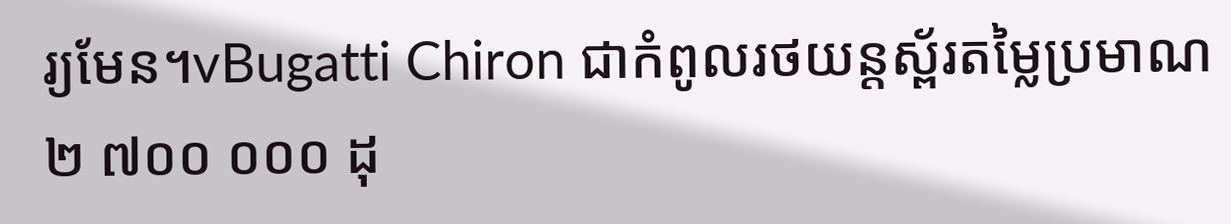រ្យមែន។vBugatti Chiron ជាកំពូលរថយន្តស្ព័រតម្លៃប្រមាណ ២ ៧០០ ០០០ ដុ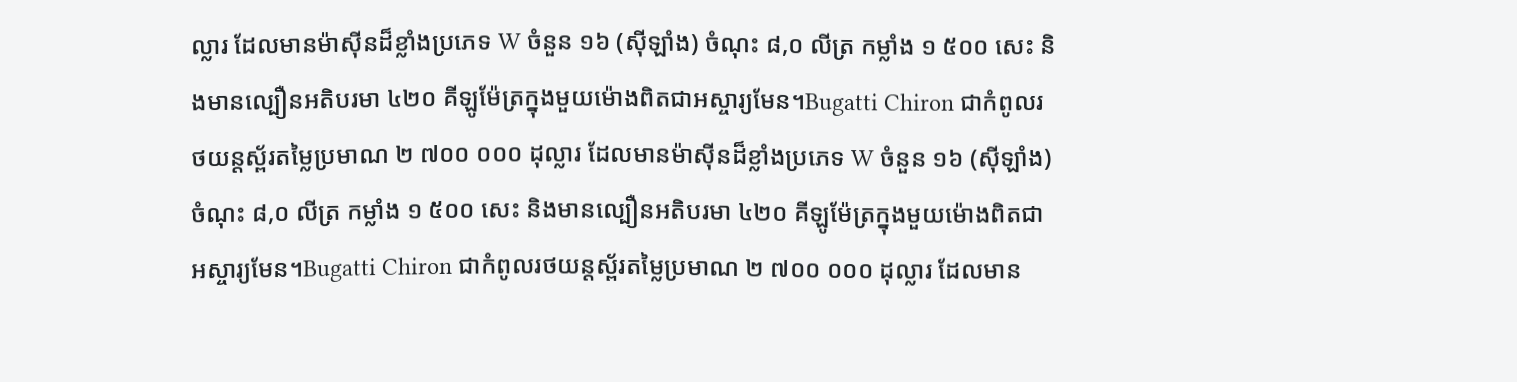ល្លារ ដែលមានម៉ាស៊ីនដ៏ខ្លាំងប្រភេទ W ចំនួន ១៦ (ស៊ីឡាំង) ចំណុះ ៨,០ លីត្រ កម្លាំង ១ ៥០០ សេះ និងមានល្បឿនអតិបរមា ៤២០ គីឡូម៉ែត្រក្នុងមួយម៉ោងពិតជាអស្ចារ្យមែន។Bugatti Chiron ជាកំពូលរថយន្តស្ព័រតម្លៃប្រមាណ ២ ៧០០ ០០០ ដុល្លារ ដែលមានម៉ាស៊ីនដ៏ខ្លាំងប្រភេទ W ចំនួន ១៦ (ស៊ីឡាំង) ចំណុះ ៨,០ លីត្រ កម្លាំង ១ ៥០០ សេះ និងមានល្បឿនអតិបរមា ៤២០ គីឡូម៉ែត្រក្នុងមួយម៉ោងពិតជាអស្ចារ្យមែន។Bugatti Chiron ជាកំពូលរថយន្តស្ព័រតម្លៃប្រមាណ ២ ៧០០ ០០០ ដុល្លារ ដែលមាន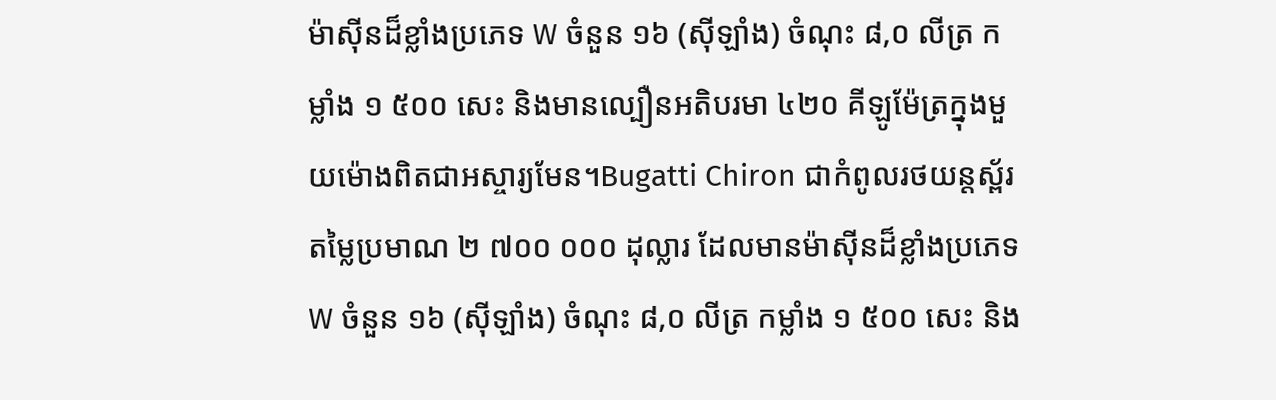ម៉ាស៊ីនដ៏ខ្លាំងប្រភេទ W ចំនួន ១៦ (ស៊ីឡាំង) ចំណុះ ៨,០ លីត្រ កម្លាំង ១ ៥០០ សេះ និងមានល្បឿនអតិបរមា ៤២០ គីឡូម៉ែត្រក្នុងមួយម៉ោងពិតជាអស្ចារ្យមែន។Bugatti Chiron ជាកំពូលរថយន្តស្ព័រតម្លៃប្រមាណ ២ ៧០០ ០០០ ដុល្លារ ដែលមានម៉ាស៊ីនដ៏ខ្លាំងប្រភេទ W ចំនួន ១៦ (ស៊ីឡាំង) ចំណុះ ៨,០ លីត្រ កម្លាំង ១ ៥០០ សេះ និង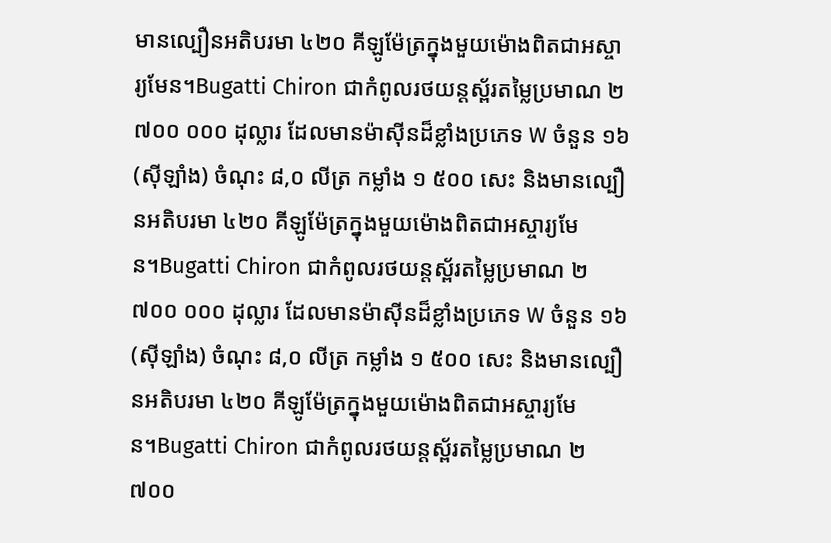មានល្បឿនអតិបរមា ៤២០ គីឡូម៉ែត្រក្នុងមួយម៉ោងពិតជាអស្ចារ្យមែន។Bugatti Chiron ជាកំពូលរថយន្តស្ព័រតម្លៃប្រមាណ ២ ៧០០ ០០០ ដុល្លារ ដែលមានម៉ាស៊ីនដ៏ខ្លាំងប្រភេទ W ចំនួន ១៦ (ស៊ីឡាំង) ចំណុះ ៨,០ លីត្រ កម្លាំង ១ ៥០០ សេះ និងមានល្បឿនអតិបរមា ៤២០ គីឡូម៉ែត្រក្នុងមួយម៉ោងពិតជាអស្ចារ្យមែន។Bugatti Chiron ជាកំពូលរថយន្តស្ព័រតម្លៃប្រមាណ ២ ៧០០ ០០០ ដុល្លារ ដែលមានម៉ាស៊ីនដ៏ខ្លាំងប្រភេទ W ចំនួន ១៦ (ស៊ីឡាំង) ចំណុះ ៨,០ លីត្រ កម្លាំង ១ ៥០០ សេះ និងមានល្បឿនអតិបរមា ៤២០ គីឡូម៉ែត្រក្នុងមួយម៉ោងពិតជាអស្ចារ្យមែន។Bugatti Chiron ជាកំពូលរថយន្តស្ព័រតម្លៃប្រមាណ ២ ៧០០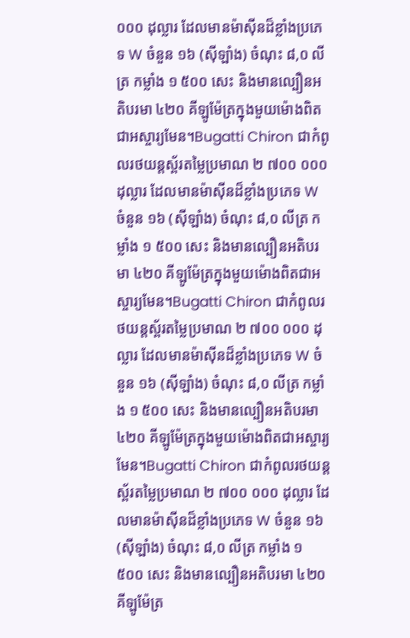០០០ ដុល្លារ ដែលមានម៉ាស៊ីនដ៏ខ្លាំងប្រភេទ W ចំនួន ១៦ (ស៊ីឡាំង) ចំណុះ ៨,០ លីត្រ កម្លាំង ១ ៥០០ សេះ និងមានល្បឿនអតិបរមា ៤២០ គីឡូម៉ែត្រក្នុងមួយម៉ោងពិតជាអស្ចារ្យមែន។Bugatti Chiron ជាកំពូលរថយន្តស្ព័រតម្លៃប្រមាណ ២ ៧០០ ០០០ ដុល្លារ ដែលមានម៉ាស៊ីនដ៏ខ្លាំងប្រភេទ W ចំនួន ១៦ (ស៊ីឡាំង) ចំណុះ ៨,០ លីត្រ កម្លាំង ១ ៥០០ សេះ និងមានល្បឿនអតិបរមា ៤២០ គីឡូម៉ែត្រក្នុងមួយម៉ោងពិតជាអស្ចារ្យមែន។Bugatti Chiron ជាកំពូលរថយន្តស្ព័រតម្លៃប្រមាណ ២ ៧០០ ០០០ ដុល្លារ ដែលមានម៉ាស៊ីនដ៏ខ្លាំងប្រភេទ W ចំនួន ១៦ (ស៊ីឡាំង) ចំណុះ ៨,០ លីត្រ កម្លាំង ១ ៥០០ សេះ និងមានល្បឿនអតិបរមា ៤២០ គីឡូម៉ែត្រក្នុងមួយម៉ោងពិតជាអស្ចារ្យមែន។Bugatti Chiron ជាកំពូលរថយន្តស្ព័រតម្លៃប្រមាណ ២ ៧០០ ០០០ ដុល្លារ ដែលមានម៉ាស៊ីនដ៏ខ្លាំងប្រភេទ W ចំនួន ១៦ (ស៊ីឡាំង) ចំណុះ ៨,០ លីត្រ កម្លាំង ១ ៥០០ សេះ និងមានល្បឿនអតិបរមា ៤២០ គីឡូម៉ែត្រ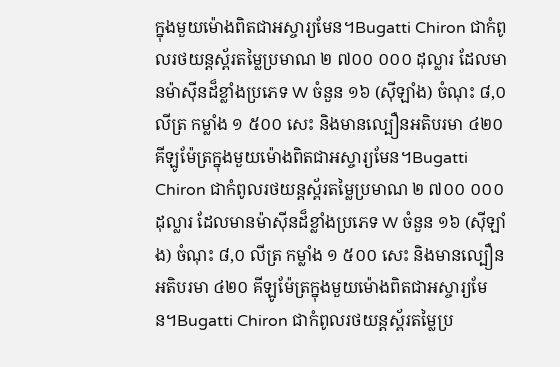ក្នុងមួយម៉ោងពិតជាអស្ចារ្យមែន។Bugatti Chiron ជាកំពូលរថយន្តស្ព័រតម្លៃប្រមាណ ២ ៧០០ ០០០ ដុល្លារ ដែលមានម៉ាស៊ីនដ៏ខ្លាំងប្រភេទ W ចំនួន ១៦ (ស៊ីឡាំង) ចំណុះ ៨,០ លីត្រ កម្លាំង ១ ៥០០ សេះ និងមានល្បឿនអតិបរមា ៤២០ គីឡូម៉ែត្រក្នុងមួយម៉ោងពិតជាអស្ចារ្យមែន។Bugatti Chiron ជាកំពូលរថយន្តស្ព័រតម្លៃប្រមាណ ២ ៧០០ ០០០ ដុល្លារ ដែលមានម៉ាស៊ីនដ៏ខ្លាំងប្រភេទ W ចំនួន ១៦ (ស៊ីឡាំង) ចំណុះ ៨,០ លីត្រ កម្លាំង ១ ៥០០ សេះ និងមានល្បឿនអតិបរមា ៤២០ គីឡូម៉ែត្រក្នុងមួយម៉ោងពិតជាអស្ចារ្យមែន។Bugatti Chiron ជាកំពូលរថយន្តស្ព័រតម្លៃប្រ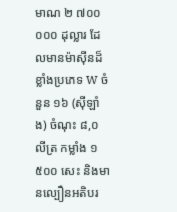មាណ ២ ៧០០ ០០០ ដុល្លារ ដែលមានម៉ាស៊ីនដ៏ខ្លាំងប្រភេទ W ចំនួន ១៦ (ស៊ីឡាំង) ចំណុះ ៨,០ លីត្រ កម្លាំង ១ ៥០០ សេះ និងមានល្បឿនអតិបរ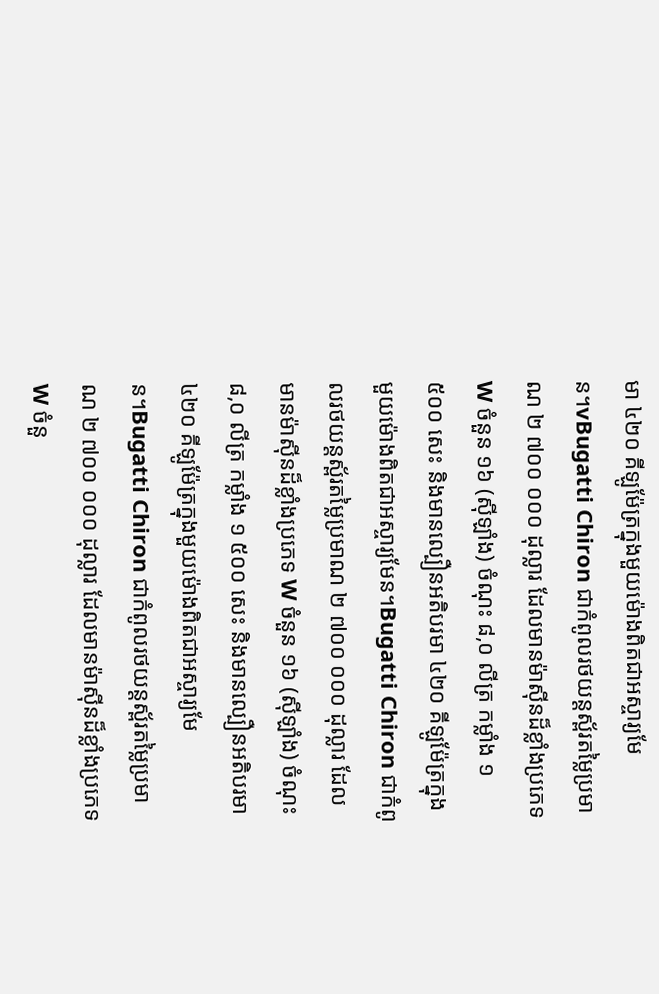មា ៤២០ គីឡូម៉ែត្រក្នុងមួយម៉ោងពិតជាអស្ចារ្យមែន។vBugatti Chiron ជាកំពូលរថយន្តស្ព័រតម្លៃប្រមាណ ២ ៧០០ ០០០ ដុល្លារ ដែលមានម៉ាស៊ីនដ៏ខ្លាំងប្រភេទ W ចំនួន ១៦ (ស៊ីឡាំង) ចំណុះ ៨,០ លីត្រ កម្លាំង ១ ៥០០ សេះ និងមានល្បឿនអតិបរមា ៤២០ គីឡូម៉ែត្រក្នុងមួយម៉ោងពិតជាអស្ចារ្យមែន។Bugatti Chiron ជាកំពូលរថយន្តស្ព័រតម្លៃប្រមាណ ២ ៧០០ ០០០ ដុល្លារ ដែលមានម៉ាស៊ីនដ៏ខ្លាំងប្រភេទ W ចំនួន ១៦ (ស៊ីឡាំង) ចំណុះ ៨,០ លីត្រ កម្លាំង ១ ៥០០ សេះ និងមានល្បឿនអតិបរមា ៤២០ គីឡូម៉ែត្រក្នុងមួយម៉ោងពិតជាអស្ចារ្យមែន។Bugatti Chiron ជាកំពូលរថយន្តស្ព័រតម្លៃប្រមាណ ២ ៧០០ ០០០ ដុល្លារ ដែលមានម៉ាស៊ីនដ៏ខ្លាំងប្រភេទ W ចំនួ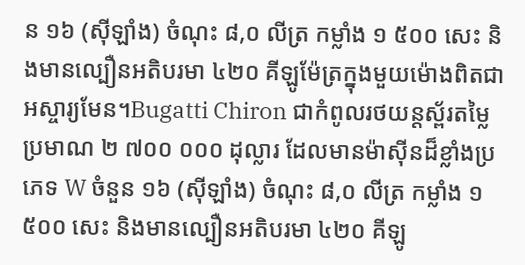ន ១៦ (ស៊ីឡាំង) ចំណុះ ៨,០ លីត្រ កម្លាំង ១ ៥០០ សេះ និងមានល្បឿនអតិបរមា ៤២០ គីឡូម៉ែត្រក្នុងមួយម៉ោងពិតជាអស្ចារ្យមែន។Bugatti Chiron ជាកំពូលរថយន្តស្ព័រតម្លៃប្រមាណ ២ ៧០០ ០០០ ដុល្លារ ដែលមានម៉ាស៊ីនដ៏ខ្លាំងប្រភេទ W ចំនួន ១៦ (ស៊ីឡាំង) ចំណុះ ៨,០ លីត្រ កម្លាំង ១ ៥០០ សេះ និងមានល្បឿនអតិបរមា ៤២០ គីឡូ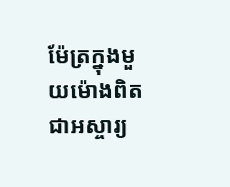ម៉ែត្រក្នុងមួយម៉ោងពិតជាអស្ចារ្យ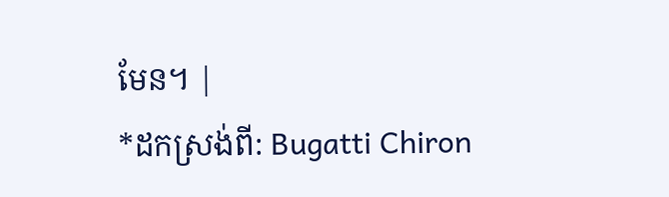មែន។ |
*ដកស្រង់ពី: Bugatti Chiron